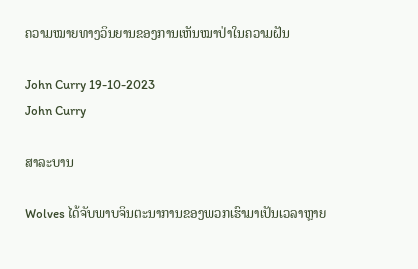ຄວາມໝາຍທາງວິນຍານຂອງການເຫັນໝາປ່າໃນຄວາມຝັນ

John Curry 19-10-2023
John Curry

ສາລະບານ

Wolves ໄດ້ຈັບພາບຈິນຕະນາການຂອງພວກເຮົາມາເປັນເວລາຫຼາຍ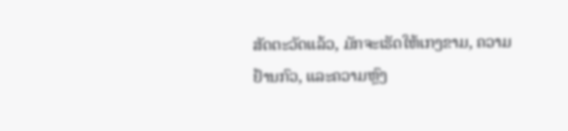ສັດຕະວັດແລ້ວ, ມັກຈະເຮັດໃຫ້ເກງຂາມ, ຄວາມຢ້ານກົວ, ແລະຄວາມຫຼົງ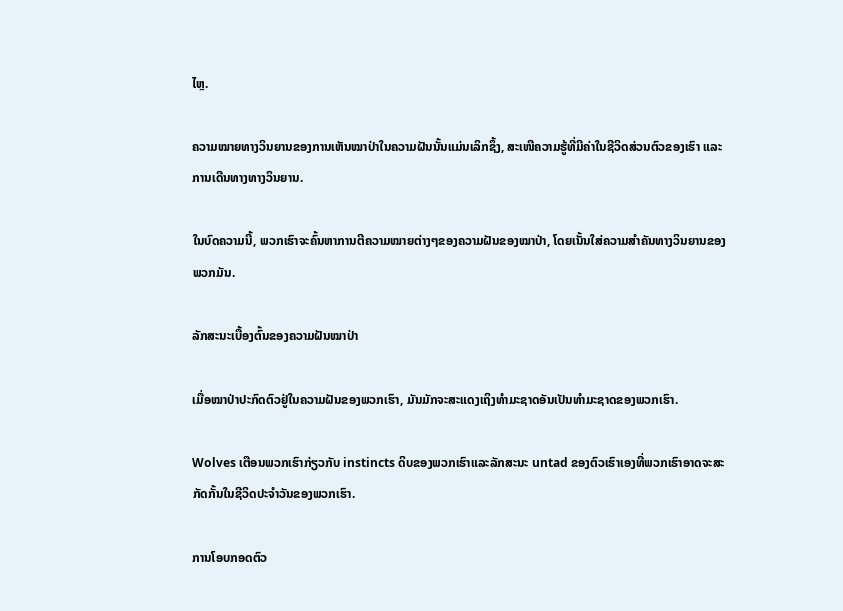ໄຫຼ.

ຄວາມໝາຍທາງວິນຍານຂອງການເຫັນໝາປ່າໃນຄວາມຝັນນັ້ນແມ່ນເລິກຊຶ້ງ, ສະເໜີຄວາມຮູ້ທີ່ມີຄ່າໃນຊີວິດສ່ວນຕົວຂອງເຮົາ ແລະ ການເດີນທາງທາງວິນຍານ.

ໃນບົດຄວາມນີ້, ພວກເຮົາຈະຄົ້ນຫາການຕີຄວາມໝາຍຕ່າງໆຂອງຄວາມຝັນຂອງໝາປ່າ, ໂດຍເນັ້ນໃສ່ຄວາມສຳຄັນທາງວິນຍານຂອງພວກມັນ.

ລັກສະນະເບື້ອງຕົ້ນຂອງຄວາມຝັນໝາປ່າ

ເມື່ອໝາປ່າປະກົດຕົວຢູ່ໃນຄວາມຝັນຂອງພວກເຮົາ, ມັນມັກຈະສະແດງເຖິງທຳມະຊາດອັນເປັນທຳມະຊາດຂອງພວກເຮົາ.

Wolves ເຕືອນພວກເຮົາກ່ຽວກັບ instincts ດິບຂອງພວກເຮົາແລະລັກສະນະ untad ຂອງຕົວເຮົາເອງທີ່ພວກເຮົາອາດຈະສະກັດກັ້ນໃນຊີວິດປະຈໍາວັນຂອງພວກເຮົາ.

ການໂອບກອດຕົວ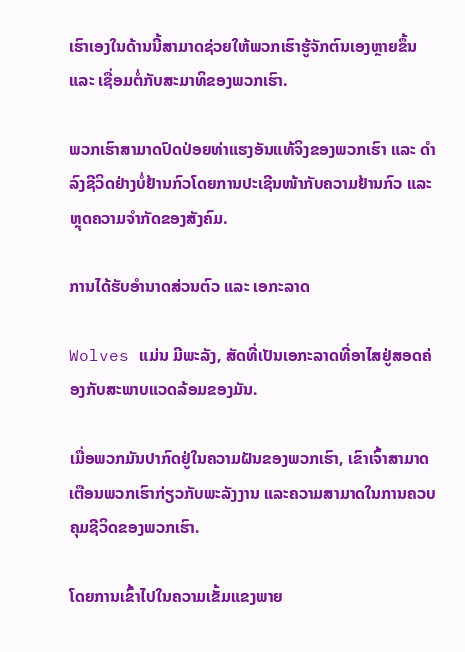ເຮົາເອງໃນດ້ານນີ້ສາມາດຊ່ວຍໃຫ້ພວກເຮົາຮູ້ຈັກຕົນເອງຫຼາຍຂຶ້ນ ແລະ ເຊື່ອມຕໍ່ກັບສະມາທິຂອງພວກເຮົາ.

ພວກເຮົາສາມາດປົດປ່ອຍທ່າແຮງອັນແທ້ຈິງຂອງພວກເຮົາ ແລະ ດຳລົງຊີວິດຢ່າງບໍ່ຢ້ານກົວໂດຍການປະເຊີນໜ້າກັບຄວາມຢ້ານກົວ ແລະ ຫຼຸດຄວາມຈຳກັດຂອງສັງຄົມ.

ການໄດ້ຮັບອຳນາດສ່ວນຕົວ ແລະ ເອກະລາດ

Wolves ແມ່ນ ມີພະລັງ, ສັດທີ່ເປັນເອກະລາດທີ່ອາໄສຢູ່ສອດຄ່ອງກັບສະພາບແວດລ້ອມຂອງມັນ.

ເມື່ອພວກມັນປາກົດຢູ່ໃນຄວາມຝັນຂອງພວກເຮົາ, ເຂົາເຈົ້າສາມາດເຕືອນພວກເຮົາກ່ຽວກັບພະລັງງານ ແລະຄວາມສາມາດໃນການຄວບຄຸມຊີວິດຂອງພວກເຮົາ.

ໂດຍການເຂົ້າໄປໃນຄວາມເຂັ້ມແຂງພາຍ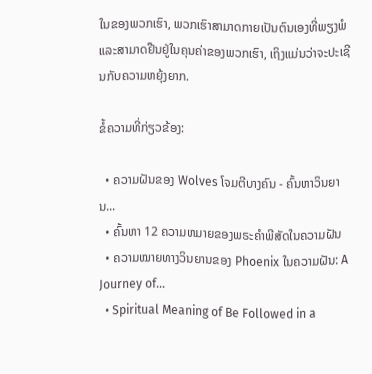ໃນຂອງພວກເຮົາ, ພວກເຮົາສາມາດກາຍເປັນຕົນເອງທີ່ພຽງພໍແລະສາມາດຢືນຢູ່ໃນຄຸນຄ່າຂອງພວກເຮົາ, ເຖິງແມ່ນວ່າຈະປະເຊີນກັບຄວາມຫຍຸ້ງຍາກ.

ຂໍ້ຄວາມທີ່ກ່ຽວຂ້ອງ:

  • ຄວາມຝັນຂອງ Wolves ໂຈມຕີບາງຄົນ - ຄົ້ນຫາວິນຍານ...
  • ຄົ້ນຫາ 12 ຄວາມຫມາຍຂອງພຣະຄໍາພີສັດໃນຄວາມຝັນ
  • ຄວາມໝາຍທາງວິນຍານຂອງ Phoenix ໃນຄວາມຝັນ: A Journey of…
  • Spiritual Meaning of Be Followed in a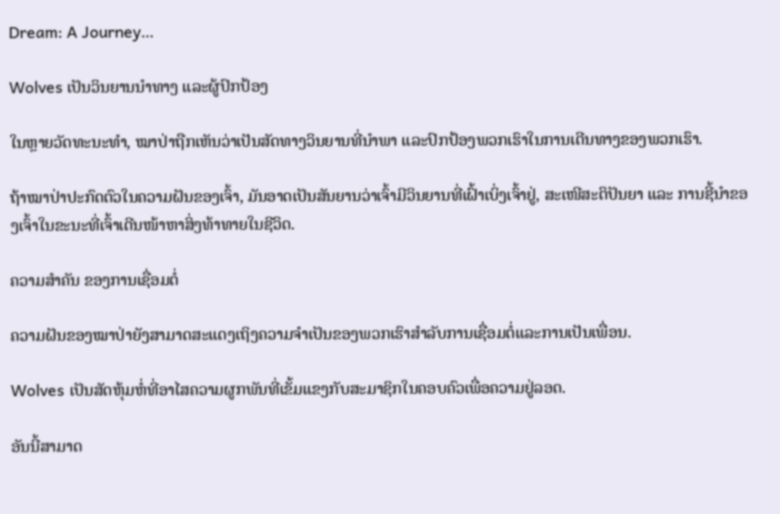Dream: A Journey…

Wolves ເປັນວິນຍານນໍາທາງ ແລະຜູ້ປົກປ້ອງ

ໃນຫຼາຍວັດທະນະທໍາ, ໝາປ່າຖືກເຫັນວ່າເປັນສັດທາງວິນຍານທີ່ນໍາພາ ແລະປົກປ້ອງພວກເຮົາໃນການເດີນທາງຂອງພວກເຮົາ.

ຖ້າໝາປ່າປະກົດຕົວໃນຄວາມຝັນຂອງເຈົ້າ, ມັນອາດເປັນສັນຍານວ່າເຈົ້າມີວິນຍານທີ່ເຝົ້າເບິ່ງເຈົ້າຢູ່, ສະເໜີສະຕິປັນຍາ ແລະ ການຊີ້ນຳຂອງເຈົ້າໃນຂະນະທີ່ເຈົ້າເດີນໜ້າຫາສິ່ງທ້າທາຍໃນຊີວິດ.

ຄວາມສຳຄັນ ຂອງການເຊື່ອມຕໍ່

ຄວາມຝັນຂອງໝາປ່າຍັງສາມາດສະແດງເຖິງຄວາມຈໍາເປັນຂອງພວກເຮົາສໍາລັບການເຊື່ອມຕໍ່ແລະການເປັນເພື່ອນ.

Wolves ເປັນສັດຫຸ້ມຫໍ່ທີ່ອາໄສຄວາມຜູກພັນທີ່ເຂັ້ມແຂງກັບສະມາຊິກໃນຄອບຄົວເພື່ອຄວາມຢູ່ລອດ.

ອັນນີ້ສາມາດ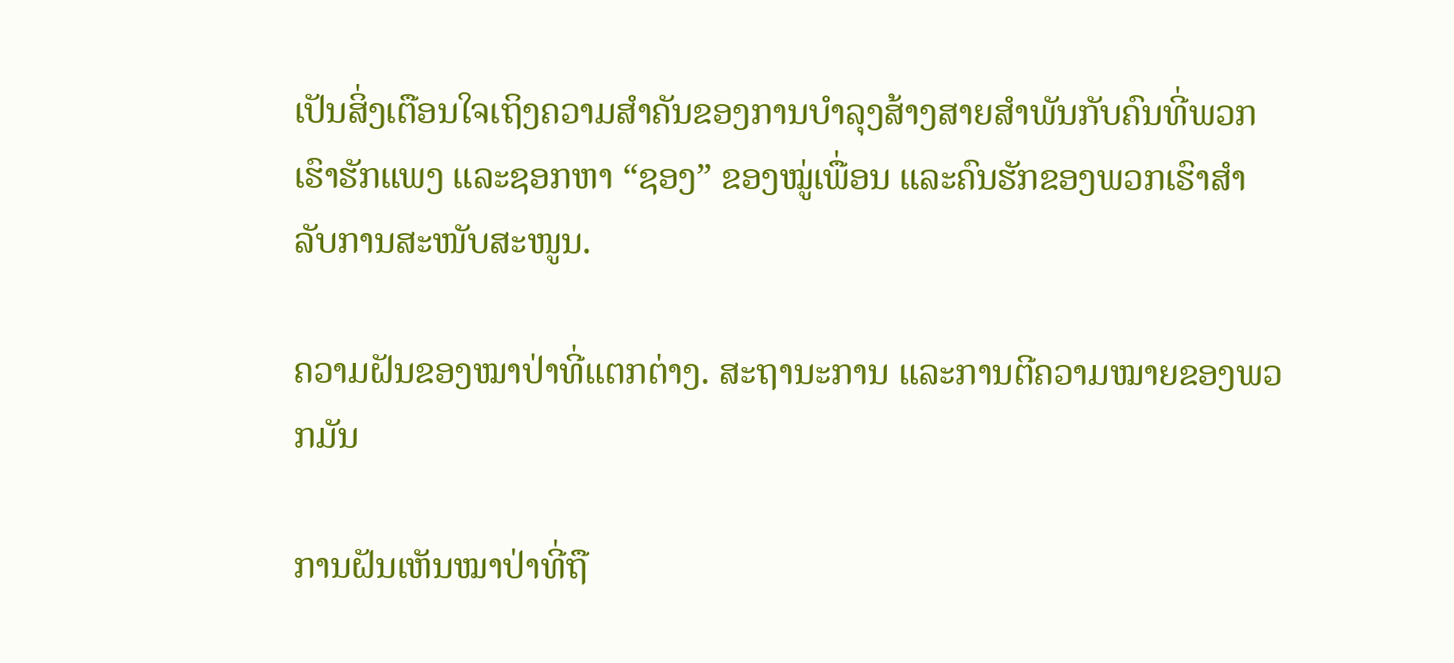ເປັນສິ່ງເຕືອນໃຈເຖິງຄວາມສຳຄັນຂອງການບຳລຸງສ້າງສາຍສຳພັນກັບຄົນທີ່ພວກເຮົາຮັກແພງ ແລະຊອກຫາ “ຊອງ” ຂອງໝູ່ເພື່ອນ ແລະຄົນຮັກຂອງພວກເຮົາສຳລັບການສະໜັບສະໜູນ.

ຄວາມຝັນຂອງໝາປ່າທີ່ແຕກຕ່າງ. ສະຖານະການ ແລະການຕີຄວາມໝາຍຂອງພວກມັນ

ການຝັນເຫັນໝາປ່າທີ່ຖື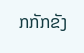ກກັກຂັງ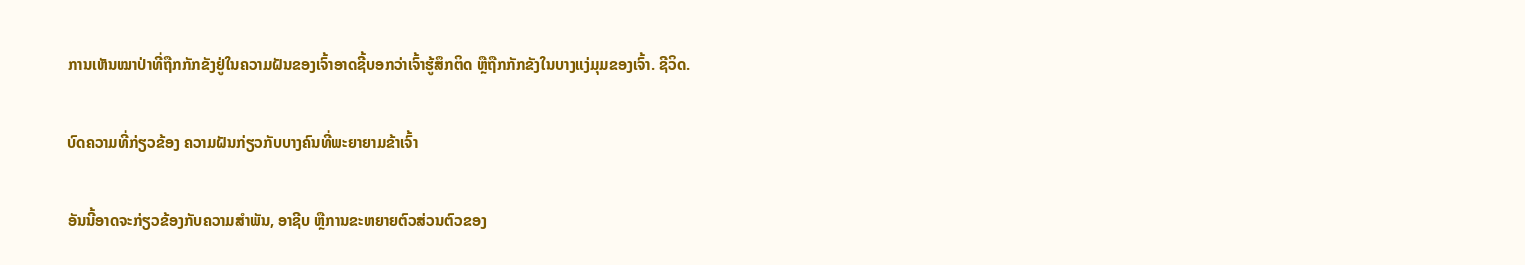ການເຫັນໝາປ່າທີ່ຖືກກັກຂັງຢູ່ໃນຄວາມຝັນຂອງເຈົ້າອາດຊີ້ບອກວ່າເຈົ້າຮູ້ສຶກຕິດ ຫຼືຖືກກັກຂັງໃນບາງແງ່ມຸມຂອງເຈົ້າ. ຊີວິດ.

ບົດຄວາມທີ່ກ່ຽວຂ້ອງ ຄວາມຝັນກ່ຽວກັບບາງຄົນທີ່ພະຍາຍາມຂ້າເຈົ້າ

ອັນນີ້ອາດຈະກ່ຽວຂ້ອງກັບຄວາມສຳພັນ, ອາຊີບ ຫຼືການຂະຫຍາຍຕົວສ່ວນຕົວຂອງ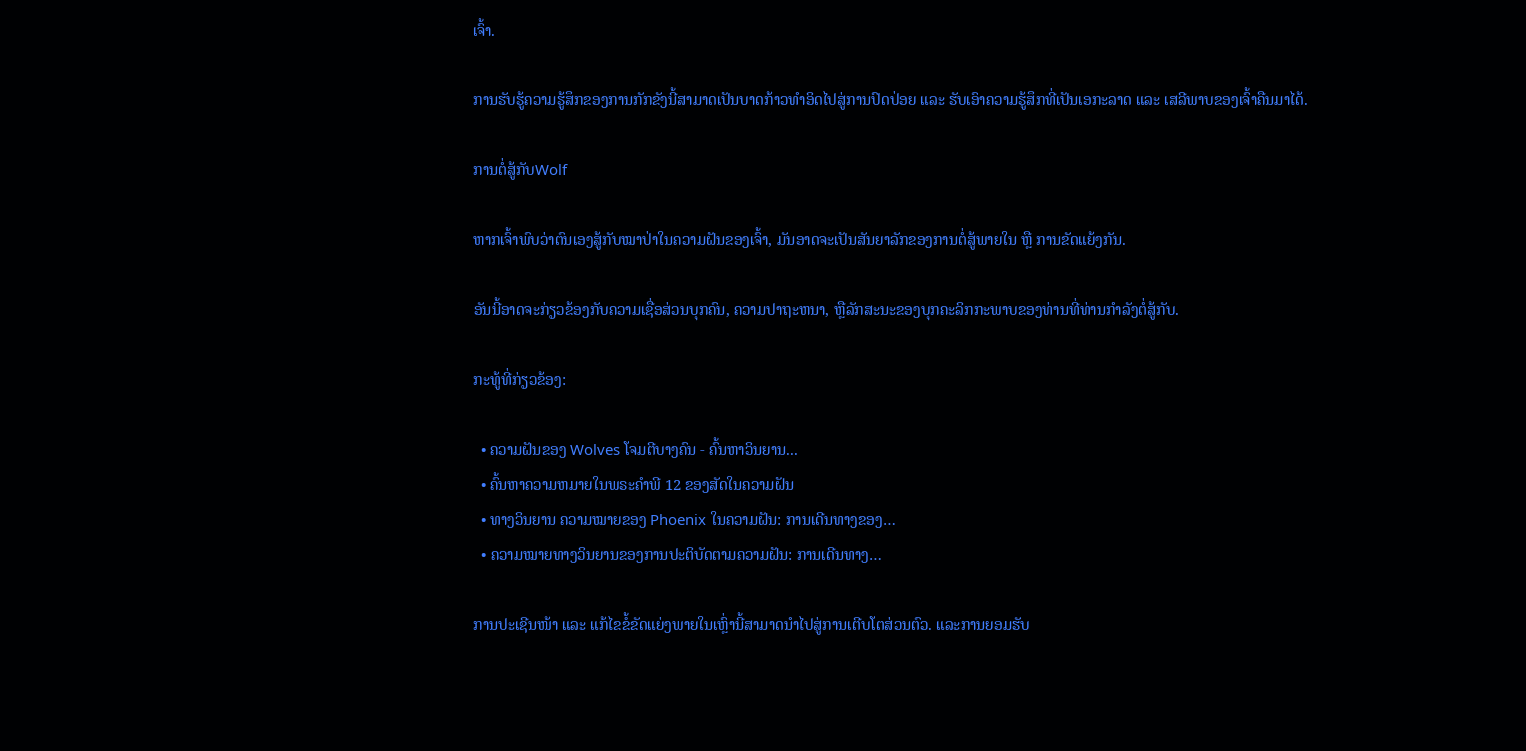ເຈົ້າ.

ການຮັບຮູ້ຄວາມຮູ້ສຶກຂອງການກັກຂັງນີ້ສາມາດເປັນບາດກ້າວທຳອິດໄປສູ່ການປົດປ່ອຍ ແລະ ຮັບເອົາຄວາມຮູ້ສຶກທີ່ເປັນເອກະລາດ ແລະ ເສລີພາບຂອງເຈົ້າຄືນມາໄດ້.

ການຕໍ່ສູ້ກັບWolf

ຫາກເຈົ້າພົບວ່າຕົນເອງສູ້ກັບໝາປ່າໃນຄວາມຝັນຂອງເຈົ້າ, ມັນອາດຈະເປັນສັນຍາລັກຂອງການຕໍ່ສູ້ພາຍໃນ ຫຼື ການຂັດແຍ້ງກັນ.

ອັນນີ້ອາດຈະກ່ຽວຂ້ອງກັບຄວາມເຊື່ອສ່ວນບຸກຄົນ, ຄວາມປາຖະຫນາ, ຫຼືລັກສະນະຂອງບຸກຄະລິກກະພາບຂອງທ່ານທີ່ທ່ານກໍາລັງຕໍ່ສູ້ກັບ.

ກະທູ້ທີ່ກ່ຽວຂ້ອງ:

  • ຄວາມຝັນຂອງ Wolves ໂຈມຕີບາງຄົນ - ຄົ້ນຫາວິນຍານ...
  • ຄົ້ນຫາຄວາມຫມາຍໃນພຣະຄໍາພີ 12 ຂອງສັດໃນຄວາມຝັນ
  • ທາງວິນຍານ ຄວາມໝາຍຂອງ Phoenix ໃນຄວາມຝັນ: ການເດີນທາງຂອງ…
  • ຄວາມໝາຍທາງວິນຍານຂອງການປະຕິບັດຕາມຄວາມຝັນ: ການເດີນທາງ…

ການປະເຊີນໜ້າ ແລະ ແກ້ໄຂຂໍ້ຂັດແຍ່ງພາຍໃນເຫຼົ່ານີ້ສາມາດນຳໄປສູ່ການເຕີບໂຕສ່ວນຕົວ. ແລະການຍອມຮັບ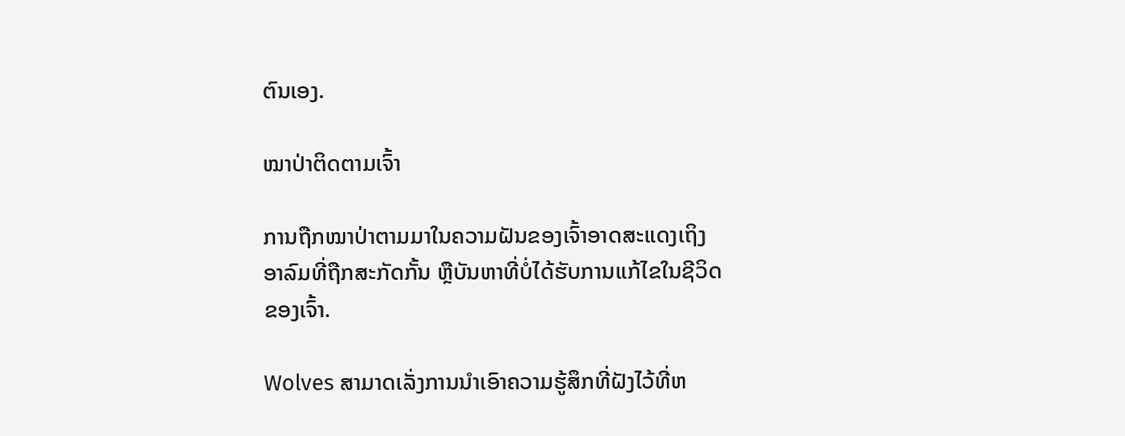ຕົນເອງ.

ໝາປ່າຕິດຕາມເຈົ້າ

ການຖືກໝາປ່າຕາມມາໃນຄວາມຝັນຂອງເຈົ້າອາດສະແດງເຖິງອາລົມທີ່ຖືກສະກັດກັ້ນ ຫຼືບັນຫາທີ່ບໍ່ໄດ້ຮັບການແກ້ໄຂໃນຊີວິດຂອງເຈົ້າ.

Wolves ສາມາດເລັ່ງການນໍາເອົາຄວາມຮູ້ສຶກທີ່ຝັງໄວ້ທີ່ຫ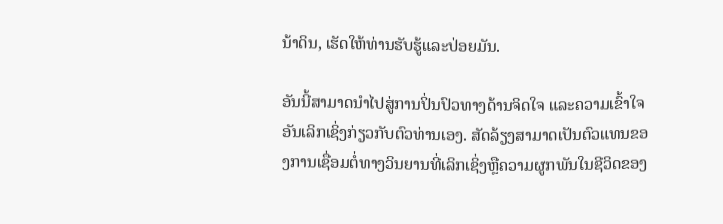ນ້າດິນ, ເຮັດໃຫ້ທ່ານຮັບຮູ້ແລະປ່ອຍມັນ.

ອັນນີ້ສາມາດນໍາໄປສູ່ການປິ່ນປົວທາງດ້ານຈິດໃຈ ແລະຄວາມເຂົ້າໃຈອັນເລິກເຊິ່ງກ່ຽວກັບຕົວທ່ານເອງ. ສັດລ້ຽງສາມາດເປັນຕົວແທນຂອງການເຊື່ອມຕໍ່ທາງວິນຍານທີ່ເລິກເຊິ່ງຫຼືຄວາມຜູກພັນໃນຊີວິດຂອງ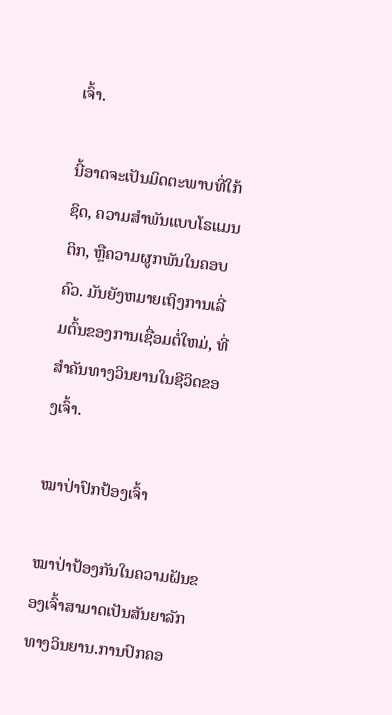ເຈົ້າ.

ນີ້ອາດຈະເປັນມິດຕະພາບທີ່ໃກ້ຊິດ, ຄວາມສຳພັນແບບໂຣແມນຕິກ, ຫຼືຄວາມຜູກພັນໃນຄອບຄົວ. ມັນຍັງຫມາຍເຖິງການເລີ່ມຕົ້ນຂອງການເຊື່ອມຕໍ່ໃຫມ່, ທີ່ສໍາຄັນທາງວິນຍານໃນຊີວິດຂອງເຈົ້າ.

ໝາປ່າປົກປ້ອງເຈົ້າ

ໝາປ່າປ້ອງກັນໃນຄວາມຝັນຂອງເຈົ້າສາມາດເປັນສັນຍາລັກທາງວິນຍານ.ການປົກຄອ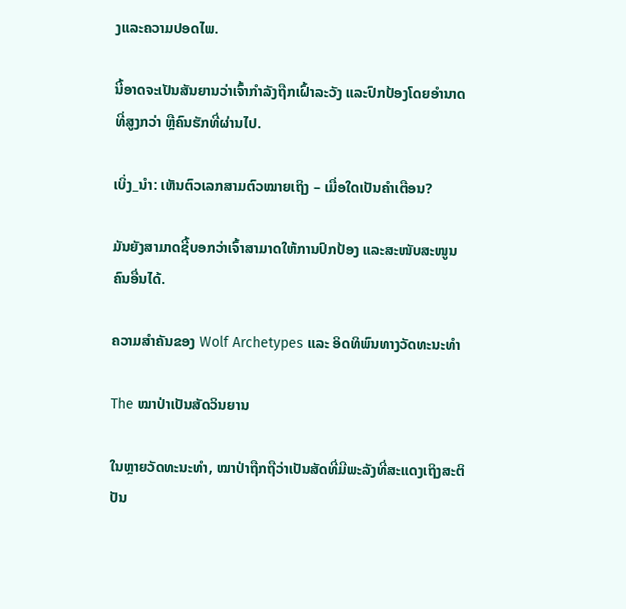ງແລະຄວາມປອດໄພ.

ນີ້ອາດຈະເປັນສັນຍານວ່າເຈົ້າກຳລັງຖືກເຝົ້າລະວັງ ແລະປົກປ້ອງໂດຍອຳນາດທີ່ສູງກວ່າ ຫຼືຄົນຮັກທີ່ຜ່ານໄປ.

ເບິ່ງ_ນຳ: ເຫັນຕົວເລກສາມຕົວໝາຍເຖິງ – ເມື່ອໃດເປັນຄຳເຕືອນ?

ມັນຍັງສາມາດຊີ້ບອກວ່າເຈົ້າສາມາດໃຫ້ການປົກປ້ອງ ແລະສະໜັບສະໜູນຄົນອື່ນໄດ້.

ຄວາມສຳຄັນຂອງ Wolf Archetypes ແລະ ອິດທິພົນທາງວັດທະນະທຳ

The ໝາປ່າເປັນສັດວິນຍານ

ໃນຫຼາຍວັດທະນະທຳ, ໝາປ່າຖືກຖືວ່າເປັນສັດທີ່ມີພະລັງທີ່ສະແດງເຖິງສະຕິປັນ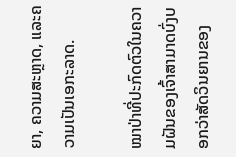ຍາ, ຄວາມສະຫຼາດ, ແລະຄວາມເປັນເອກະລາດ.

ໝາປ່າທີ່ປະກົດຕົວໃນຄວາມຝັນຂອງເຈົ້າສາມາດບົ່ງບອກວ່າສັດວິນຍານຂອງ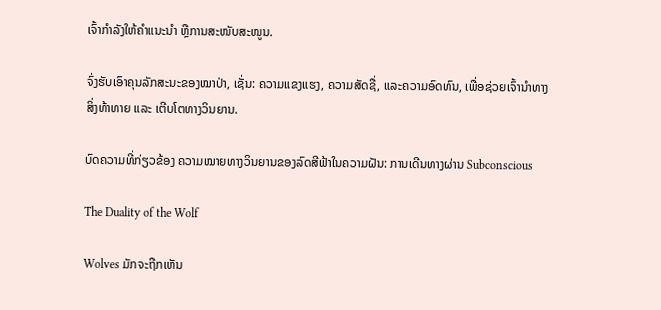ເຈົ້າກຳລັງໃຫ້ຄຳແນະນຳ ຫຼືການສະໜັບສະໜູນ.

ຈົ່ງຮັບເອົາຄຸນລັກສະນະຂອງໝາປ່າ, ເຊັ່ນ: ຄວາມແຂງແຮງ, ຄວາມສັດຊື່, ແລະຄວາມອົດທົນ, ເພື່ອຊ່ວຍເຈົ້ານຳທາງສິ່ງທ້າທາຍ ແລະ ເຕີບໂຕທາງວິນຍານ.

ບົດຄວາມທີ່ກ່ຽວຂ້ອງ ຄວາມໝາຍທາງວິນຍານຂອງລົດສີຟ້າໃນຄວາມຝັນ: ການເດີນທາງຜ່ານ Subconscious

The Duality of the Wolf

Wolves ມັກຈະຖືກເຫັນ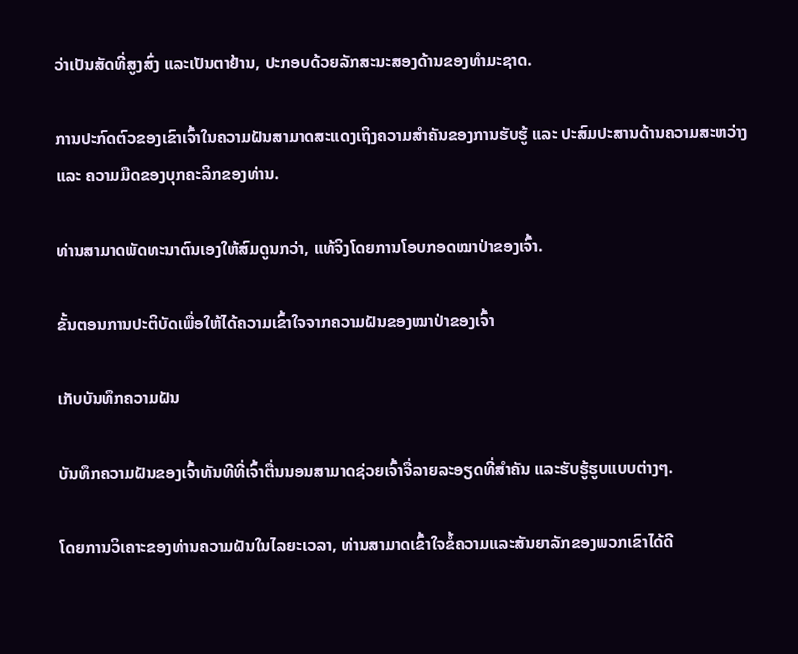ວ່າເປັນສັດທີ່ສູງສົ່ງ ແລະເປັນຕາຢ້ານ, ປະກອບດ້ວຍລັກສະນະສອງດ້ານຂອງທໍາມະຊາດ.

ການປະກົດຕົວຂອງເຂົາເຈົ້າໃນຄວາມຝັນສາມາດສະແດງເຖິງຄວາມສຳຄັນຂອງການຮັບຮູ້ ແລະ ປະສົມປະສານດ້ານຄວາມສະຫວ່າງ ແລະ ຄວາມມືດຂອງບຸກຄະລິກຂອງທ່ານ.

ທ່ານສາມາດພັດທະນາຕົນເອງໃຫ້ສົມດູນກວ່າ, ແທ້ຈິງໂດຍການໂອບກອດໝາປ່າຂອງເຈົ້າ.

ຂັ້ນຕອນການປະຕິບັດເພື່ອໃຫ້ໄດ້ຄວາມເຂົ້າໃຈຈາກຄວາມຝັນຂອງໝາປ່າຂອງເຈົ້າ

ເກັບບັນທຶກຄວາມຝັນ

ບັນທຶກຄວາມຝັນຂອງເຈົ້າທັນທີທີ່ເຈົ້າຕື່ນນອນສາມາດຊ່ວຍເຈົ້າຈື່ລາຍລະອຽດທີ່ສຳຄັນ ແລະຮັບຮູ້ຮູບແບບຕ່າງໆ.

ໂດຍການວິເຄາະຂອງທ່ານຄວາມຝັນໃນໄລຍະເວລາ, ທ່ານສາມາດເຂົ້າໃຈຂໍ້ຄວາມແລະສັນຍາລັກຂອງພວກເຂົາໄດ້ດີ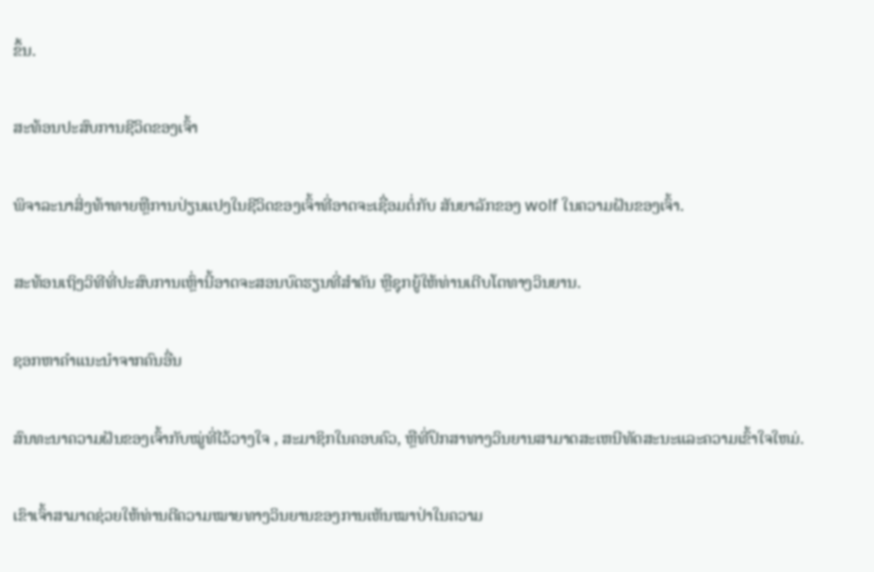ຂຶ້ນ.

ສະທ້ອນປະສົບການຊີວິດຂອງເຈົ້າ

ພິຈາລະນາສິ່ງທ້າທາຍຫຼືການປ່ຽນແປງໃນຊີວິດຂອງເຈົ້າທີ່ອາດຈະເຊື່ອມຕໍ່ກັບ ສັນຍາລັກຂອງ wolf ໃນຄວາມຝັນຂອງເຈົ້າ.

ສະທ້ອນເຖິງວິທີທີ່ປະສົບການເຫຼົ່ານີ້ອາດຈະສອນບົດຮຽນທີ່ສໍາຄັນ ຫຼືຊຸກຍູ້ໃຫ້ທ່ານເຕີບໂຕທາງວິນຍານ.

ຊອກຫາຄໍາແນະນໍາຈາກຄົນອື່ນ

ສົນທະນາຄວາມຝັນຂອງເຈົ້າກັບໝູ່ທີ່ໄວ້ວາງໃຈ , ສະມາຊິກໃນຄອບຄົວ, ຫຼືທີ່ປຶກສາທາງວິນຍານສາມາດສະເຫນີທັດສະນະແລະຄວາມເຂົ້າໃຈໃຫມ່.

ເຂົາເຈົ້າສາມາດຊ່ວຍໃຫ້ທ່ານຕີຄວາມໝາຍທາງວິນຍານຂອງການເຫັນໝາປ່າໃນຄວາມ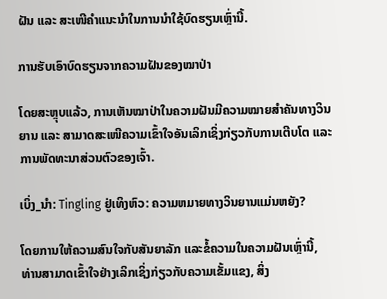ຝັນ ແລະ ສະເໜີຄຳແນະນຳໃນການນຳໃຊ້ບົດຮຽນເຫຼົ່ານີ້.

ການຮັບເອົາບົດຮຽນຈາກຄວາມຝັນຂອງໝາປ່າ

ໂດຍສະຫຼຸບແລ້ວ, ການເຫັນໝາປ່າໃນຄວາມຝັນມີຄວາມໝາຍສຳຄັນທາງວິນຍານ ແລະ ສາມາດສະເໜີຄວາມເຂົ້າໃຈອັນເລິກເຊິ່ງກ່ຽວກັບການເຕີບໂຕ ແລະ ການພັດທະນາສ່ວນຕົວຂອງເຈົ້າ.

ເບິ່ງ_ນຳ: Tingling ຢູ່ເທິງຫົວ: ຄວາມຫມາຍທາງວິນຍານແມ່ນຫຍັງ?

ໂດຍການໃຫ້ຄວາມສົນໃຈກັບສັນຍາລັກ ແລະຂໍ້ຄວາມໃນຄວາມຝັນເຫຼົ່ານີ້, ທ່ານສາມາດເຂົ້າໃຈຢ່າງເລິກເຊິ່ງກ່ຽວກັບຄວາມເຂັ້ມແຂງ, ສິ່ງ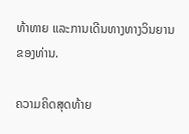ທ້າທາຍ ແລະການເດີນທາງທາງວິນຍານຂອງທ່ານ.

ຄວາມຄິດສຸດທ້າຍ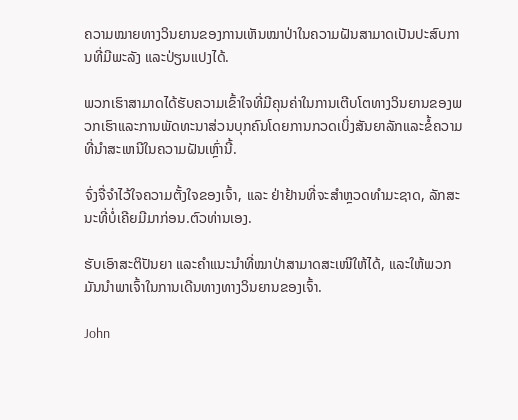ຄວາມໝາຍທາງວິນຍານຂອງການເຫັນໝາປ່າໃນຄວາມຝັນສາມາດເປັນປະສົບການທີ່ມີພະລັງ ແລະປ່ຽນແປງໄດ້.

ພວກເຮົາສາມາດໄດ້ຮັບຄວາມເຂົ້າໃຈທີ່ມີຄຸນຄ່າໃນການເຕີບໂຕທາງວິນຍານຂອງພວກເຮົາແລະການພັດທະນາສ່ວນບຸກຄົນໂດຍການກວດເບິ່ງສັນຍາລັກແລະຂໍ້ຄວາມທີ່ນໍາສະເຫນີໃນຄວາມຝັນເຫຼົ່ານີ້.

ຈົ່ງຈື່ຈຳໄວ້ໃຈຄວາມຕັ້ງໃຈຂອງເຈົ້າ, ແລະ ຢ່າຢ້ານທີ່ຈະສຳຫຼວດທຳມະຊາດ, ລັກສະນະທີ່ບໍ່ເຄີຍມີມາກ່ອນ.ຕົວທ່ານເອງ.

ຮັບເອົາສະຕິປັນຍາ ແລະຄຳແນະນຳທີ່ໝາປ່າສາມາດສະເໜີໃຫ້ໄດ້, ແລະໃຫ້ພວກມັນນຳພາເຈົ້າໃນການເດີນທາງທາງວິນຍານຂອງເຈົ້າ.

John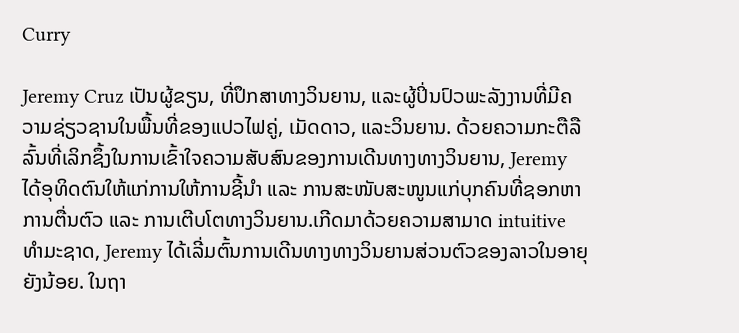Curry

Jeremy Cruz ເປັນຜູ້ຂຽນ, ທີ່ປຶກສາທາງວິນຍານ, ແລະຜູ້ປິ່ນປົວພະລັງງານທີ່ມີຄວາມຊ່ຽວຊານໃນພື້ນທີ່ຂອງແປວໄຟຄູ່, ເມັດດາວ, ແລະວິນຍານ. ດ້ວຍຄວາມກະຕືລືລົ້ນທີ່ເລິກຊຶ້ງໃນການເຂົ້າໃຈຄວາມສັບສົນຂອງການເດີນທາງທາງວິນຍານ, Jeremy ໄດ້ອຸທິດຕົນໃຫ້ແກ່ການໃຫ້ການຊີ້ນຳ ແລະ ການສະໜັບສະໜູນແກ່ບຸກຄົນທີ່ຊອກຫາການຕື່ນຕົວ ແລະ ການເຕີບໂຕທາງວິນຍານ.ເກີດມາດ້ວຍຄວາມສາມາດ intuitive ທໍາມະຊາດ, Jeremy ໄດ້ເລີ່ມຕົ້ນການເດີນທາງທາງວິນຍານສ່ວນຕົວຂອງລາວໃນອາຍຸຍັງນ້ອຍ. ໃນຖາ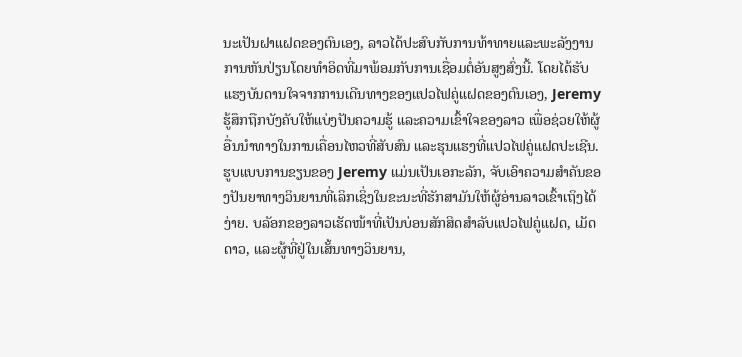ນະເປັນຝາແຝດຂອງຕົນເອງ, ລາວໄດ້ປະສົບກັບການທ້າທາຍແລະພະລັງງານການຫັນປ່ຽນໂດຍທໍາອິດທີ່ມາພ້ອມກັບການເຊື່ອມຕໍ່ອັນສູງສົ່ງນີ້. ໂດຍໄດ້ຮັບແຮງບັນດານໃຈຈາກການເດີນທາງຂອງແປວໄຟຄູ່ແຝດຂອງຕົນເອງ, Jeremy ຮູ້ສຶກຖືກບັງຄັບໃຫ້ແບ່ງປັນຄວາມຮູ້ ແລະຄວາມເຂົ້າໃຈຂອງລາວ ເພື່ອຊ່ວຍໃຫ້ຜູ້ອື່ນນໍາທາງໃນການເຄື່ອນໄຫວທີ່ສັບສົນ ແລະຮຸນແຮງທີ່ແປວໄຟຄູ່ແຝດປະເຊີນ.ຮູບແບບການຂຽນຂອງ Jeremy ແມ່ນເປັນເອກະລັກ, ຈັບເອົາຄວາມສໍາຄັນຂອງປັນຍາທາງວິນຍານທີ່ເລິກເຊິ່ງໃນຂະນະທີ່ຮັກສາມັນໃຫ້ຜູ້ອ່ານລາວເຂົ້າເຖິງໄດ້ງ່າຍ. ບລັອກຂອງລາວເຮັດໜ້າທີ່ເປັນບ່ອນສັກສິດສຳລັບແປວໄຟຄູ່ແຝດ, ເມັດດາວ, ແລະຜູ້ທີ່ຢູ່ໃນເສັ້ນທາງວິນຍານ,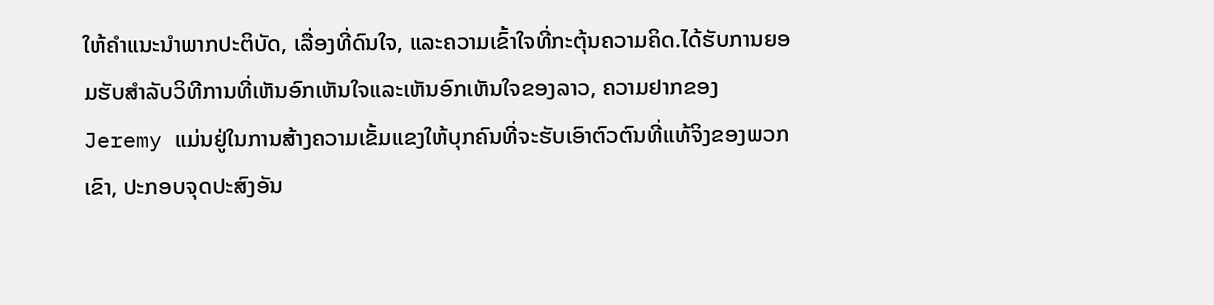ໃຫ້ຄໍາແນະນໍາພາກປະຕິບັດ, ເລື່ອງທີ່ດົນໃຈ, ແລະຄວາມເຂົ້າໃຈທີ່ກະຕຸ້ນຄວາມຄິດ.ໄດ້ຮັບການຍອມຮັບສໍາລັບວິທີການທີ່ເຫັນອົກເຫັນໃຈແລະເຫັນອົກເຫັນໃຈຂອງລາວ, ຄວາມຢາກຂອງ Jeremy ແມ່ນຢູ່ໃນການສ້າງຄວາມເຂັ້ມແຂງໃຫ້ບຸກຄົນທີ່ຈະຮັບເອົາຕົວຕົນທີ່ແທ້ຈິງຂອງພວກເຂົາ, ປະກອບຈຸດປະສົງອັນ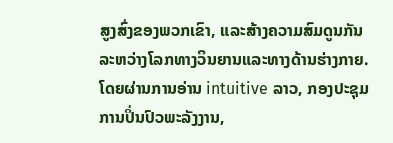ສູງສົ່ງຂອງພວກເຂົາ, ແລະສ້າງຄວາມສົມດູນກັນລະຫວ່າງໂລກທາງວິນຍານແລະທາງດ້ານຮ່າງກາຍ. ໂດຍຜ່ານການອ່ານ intuitive ລາວ, ກອງປະຊຸມການປິ່ນປົວພະລັງງານ,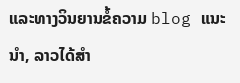ແລະທາງວິນຍານຂໍ້ຄວາມ blog ແນະນໍາ, ລາວໄດ້ສໍາ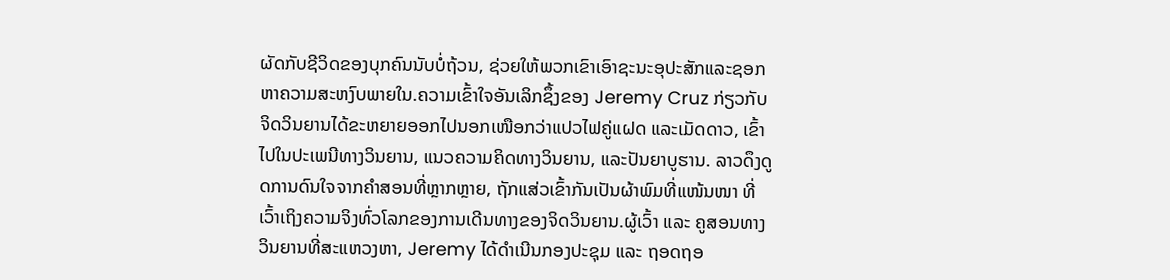ຜັດກັບຊີວິດຂອງບຸກຄົນນັບບໍ່ຖ້ວນ, ຊ່ວຍໃຫ້ພວກເຂົາເອົາຊະນະອຸປະສັກແລະຊອກຫາຄວາມສະຫງົບພາຍໃນ.ຄວາມເຂົ້າໃຈອັນເລິກຊຶ້ງຂອງ Jeremy Cruz ກ່ຽວກັບຈິດວິນຍານໄດ້ຂະຫຍາຍອອກໄປນອກເໜືອກວ່າແປວໄຟຄູ່ແຝດ ແລະເມັດດາວ, ເຂົ້າໄປໃນປະເພນີທາງວິນຍານ, ແນວຄວາມຄິດທາງວິນຍານ, ແລະປັນຍາບູຮານ. ລາວດຶງດູດການດົນໃຈຈາກຄຳສອນທີ່ຫຼາກຫຼາຍ, ຖັກແສ່ວເຂົ້າກັນເປັນຜ້າພົມທີ່ແໜ້ນໜາ ທີ່ເວົ້າເຖິງຄວາມຈິງທົ່ວໂລກຂອງການເດີນທາງຂອງຈິດວິນຍານ.ຜູ້ເວົ້າ ແລະ ຄູສອນທາງວິນຍານທີ່ສະແຫວງຫາ, Jeremy ໄດ້ດໍາເນີນກອງປະຊຸມ ແລະ ຖອດຖອ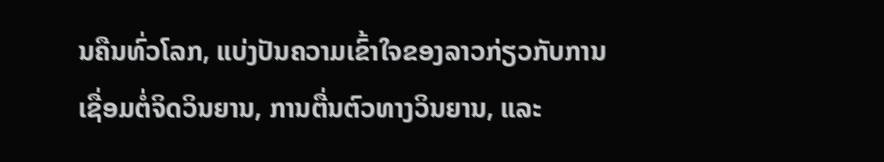ນຄືນທົ່ວໂລກ, ແບ່ງປັນຄວາມເຂົ້າໃຈຂອງລາວກ່ຽວກັບການເຊື່ອມຕໍ່ຈິດວິນຍານ, ການຕື່ນຕົວທາງວິນຍານ, ແລະ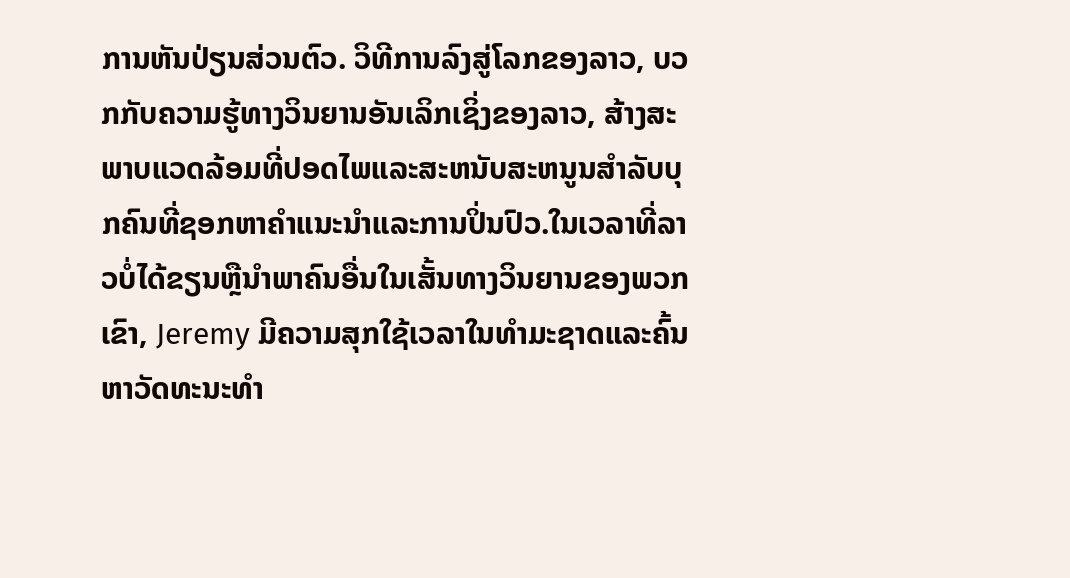ການຫັນປ່ຽນສ່ວນຕົວ. ວິທີການລົງສູ່ໂລກຂອງລາວ, ບວກກັບຄວາມຮູ້ທາງວິນຍານອັນເລິກເຊິ່ງຂອງລາວ, ສ້າງສະພາບແວດລ້ອມທີ່ປອດໄພແລະສະຫນັບສະຫນູນສໍາລັບບຸກຄົນທີ່ຊອກຫາຄໍາແນະນໍາແລະການປິ່ນປົວ.ໃນເວລາທີ່ລາວບໍ່ໄດ້ຂຽນຫຼືນໍາພາຄົນອື່ນໃນເສັ້ນທາງວິນຍານຂອງພວກເຂົາ, Jeremy ມີຄວາມສຸກໃຊ້ເວລາໃນທໍາມະຊາດແລະຄົ້ນຫາວັດທະນະທໍາ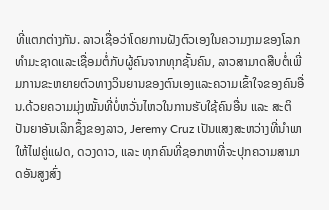ທີ່ແຕກຕ່າງກັນ. ລາວເຊື່ອວ່າໂດຍການຝັງຕົວເອງໃນຄວາມງາມຂອງໂລກທໍາມະຊາດແລະເຊື່ອມຕໍ່ກັບຜູ້ຄົນຈາກທຸກຊັ້ນຄົນ, ລາວສາມາດສືບຕໍ່ເພີ່ມການຂະຫຍາຍຕົວທາງວິນຍານຂອງຕົນເອງແລະຄວາມເຂົ້າໃຈຂອງຄົນອື່ນ.ດ້ວຍຄວາມມຸ່ງໝັ້ນທີ່ບໍ່ຫວັ່ນໄຫວໃນການຮັບໃຊ້ຄົນອື່ນ ແລະ ສະຕິປັນຍາອັນເລິກຊຶ້ງຂອງລາວ, Jeremy Cruz ເປັນແສງສະຫວ່າງທີ່ນຳພາໃຫ້ໄຟຄູ່ແຝດ, ດວງດາວ, ແລະ ທຸກຄົນທີ່ຊອກຫາທີ່ຈະປຸກຄວາມສາມາດອັນສູງສົ່ງ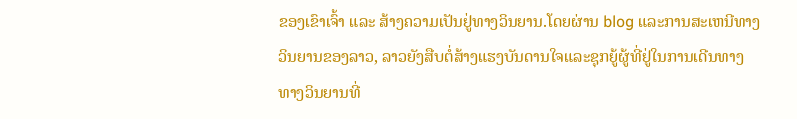ຂອງເຂົາເຈົ້າ ແລະ ສ້າງຄວາມເປັນຢູ່ທາງວິນຍານ.ໂດຍຜ່ານ blog ແລະການສະເຫນີທາງວິນຍານຂອງລາວ, ລາວຍັງສືບຕໍ່ສ້າງແຮງບັນດານໃຈແລະຊຸກຍູ້ຜູ້ທີ່ຢູ່ໃນການເດີນທາງທາງວິນຍານທີ່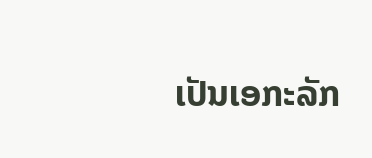ເປັນເອກະລັກ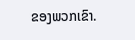ຂອງພວກເຂົາ.